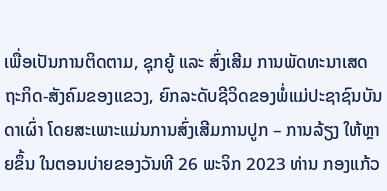ເພື່ອເປັນການຕິດຕາມ, ຊຸກຍູ້ ແລະ ສົ່ງເສີມ ການພັດທະນາເສດຖະກິດ-ສັງຄົມຂອງແຂວງ, ຍົກລະດັບຊີວິດຂອງພໍ່ແມ່ປະຊາຊົນບັນດາເຜົ່າ ໂດຍສະເພາະແມ່ນການສົ່ງເສີມການປູກ – ການລ້ຽງ ໃຫ້ຫຼາຍຂຶ້ນ ໃນຕອນບ່າຍຂອງວັນທີ 26 ພະຈິກ 2023 ທ່ານ ກອງແກ້ວ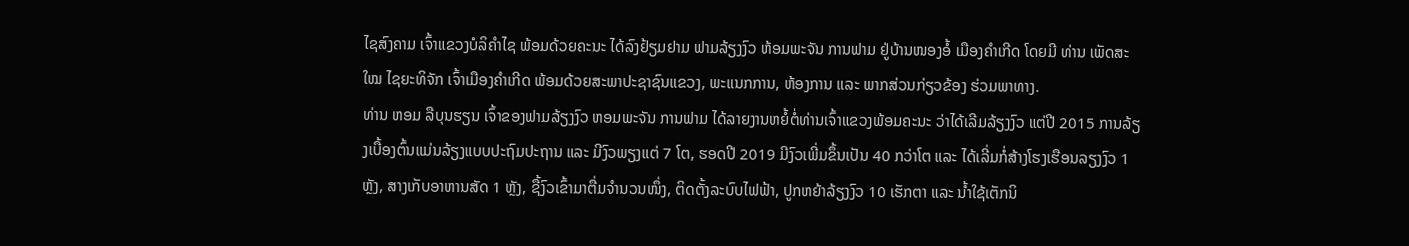ໄຊສົງຄາມ ເຈົ້າແຂວງບໍລິຄຳໄຊ ພ້ອມດ້ວຍຄະນະ ໄດ້ລົງຢ້ຽມຢາມ ຟາມລ້ຽງງົວ ຫ້ອມພະຈັນ ການຟາມ ຢູ່ບ້ານໜອງອໍ້ ເມືອງຄຳເກີດ ໂດຍມີ ທ່ານ ເພັດສະໃໝ ໄຊຍະທິຈັກ ເຈົ້າເມືອງຄໍາເກີດ ພ້ອມດ້ວຍສະພາປະຊາຊົນແຂວງ, ພະແນກການ, ຫ້ອງການ ແລະ ພາກສ່ວນກ່ຽວຂ້ອງ ຮ່ວມພາທາງ.
ທ່ານ ຫອມ ລືບຸນຮຽນ ເຈົ້າຂອງຟາມລ້ຽງງົວ ຫອມພະຈັນ ການຟາມ ໄດ້ລາຍງານຫຍໍ້ຕໍ່ທ່ານເຈົ້າແຂວງພ້ອມຄະນະ ວ່າໄດ້ເລີມລ້ຽງງົວ ແຕ່ປີ 2015 ການລ້ຽງເບື້ອງຕົ້ນແມ່ນລ້ຽງແບບປະຖົມປະຖານ ແລະ ມີງົວພຽງແຕ່ 7 ໂຕ, ຮອດປີ 2019 ມີງົວເພີ່ມຂຶ້ນເປັນ 40 ກວ່າໂຕ ແລະ ໄດ້ເລີ່ມກໍ່ສ້າງໂຮງເຮືອນລຽງງົວ 1 ຫຼັງ, ສາງເກັບອາຫານສັດ 1 ຫຼັງ, ຊື້ງົວເຂົ້າມາຕື່ມຈໍານວນໜຶ່ງ, ຕິດຕັ້ງລະບົບໄຟຟ້າ, ປູກຫຍ້າລ້ຽງງົວ 10 ເຮັກຕາ ແລະ ນໍ້າໃຊ້ເຕັກນິ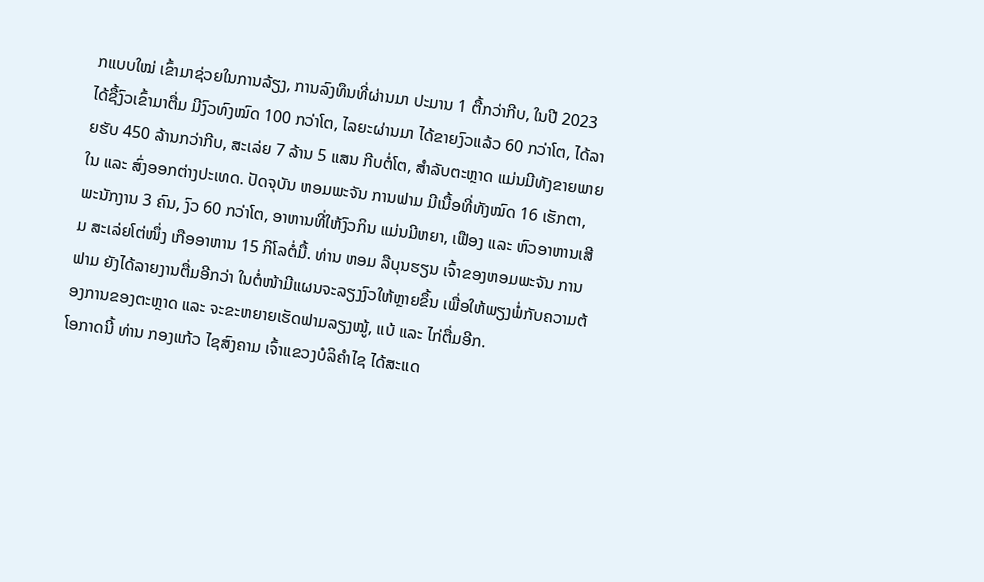ກແບບໃໝ່ ເຂົ້າມາຊ່ວຍໃນການລ້ຽງ, ການລົງທຶນທີ່ຜ່ານມາ ປະມານ 1 ຕື້ກວ່າກີບ, ໃນປີ 2023 ໄດ້ຊື້ງົວເຂົ້າມາຕື່ມ ມີງົວທົງໝົດ 100 ກວ່າໂຕ, ໄລຍະຜ່ານມາ ໄດ້ຂາຍງົວແລ້ວ 60 ກວ່າໂຕ, ໄດ້ລາຍຮັບ 450 ລ້ານກວ່າກີບ, ສະເລ່ຍ 7 ລ້ານ 5 ແສນ ກີບຕໍ່ໂຕ, ສຳລັບຕະຫຼາດ ແມ່ນມີທັງຂາຍພາຍໃນ ແລະ ສົ່ງອອກຕ່າງປະເທດ. ປັດຈຸບັນ ຫອມພະຈັນ ການຟາມ ມີເນື້ອທີ່ທັງໝົດ 16 ເຮັກຕາ, ພະນັກງານ 3 ຄົນ, ງົວ 60 ກວ່າໂຕ, ອາຫານທີ່ໃຫ້ງົວກິນ ແມ່ນມີຫຍາ, ເຟືອງ ແລະ ຫົວອາຫານເສີມ ສະເລ່ຍໂຕ່ໜຶ່ງ ເກືອອາຫານ 15 ກິໂລຕໍ່ມື້. ທ່ານ ຫອມ ລືບຸນຮຽນ ເຈົ້າຂອງຫອມພະຈັນ ການຟາມ ຍັງໄດ້ລາຍງານຕື່ມອີກວ່າ ໃນຕໍ່ໜ້າມີແຜນຈະລຽງງົວໃຫ້ຫຼາຍຂຶ້ນ ເພື່ອໃຫ້ພຽງພໍ່ກັບຄວາມຕ້ອງການຂອງຕະຫຼາດ ແລະ ຈະຂະຫຍາຍເຮັດຟາມລຽງໝູ້, ແບ້ ແລະ ໄກ່ຕື່ມອີກ.
ໂອກາດນີ້ ທ່ານ ກອງແກ້ວ ໄຊສົງຄາມ ເຈົ້າແຂວງບໍລິຄໍາໄຊ ໄດ້ສະແດ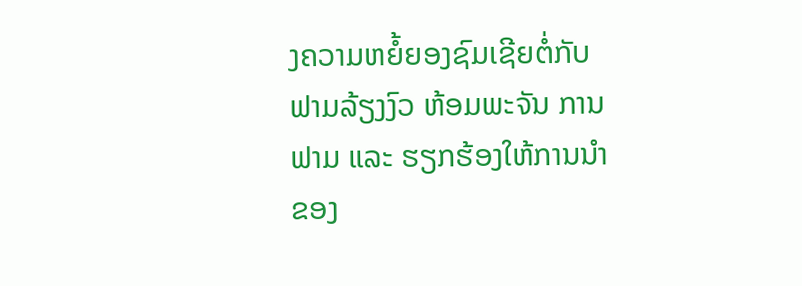ງຄວາມຫຍໍ້ຍອງຊົມເຊີຍຕໍ່ກັບຟາມລ້ຽງງົວ ຫ້ອມພະຈັນ ການຟາມ ແລະ ຮຽກຮ້ອງໃຫ້ການນໍາຂອງ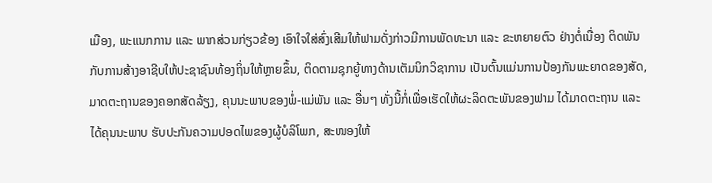ເມືອງ, ພະແນກການ ແລະ ພາກສ່ວນກ່ຽວຂ້ອງ ເອົາໃຈໃສ່ສົ່ງເສີມໃຫ້ຟາມດັ່ງກ່າວມີການພັດທະນາ ແລະ ຂະຫຍາຍຕົວ ຢ່າງຕໍ່ເນື່ອງ ຕິດພັນກັບການສ້າງອາຊີບໃຫ້ປະຊາຊົນທ້ອງຖິ່ນໃຫ້ຫຼາຍຂຶ້ນ, ຕິດຕາມຊຸກຍູ້ທາງດ້ານເຕັມນິກວິຊາການ ເປັນຕົ້ນແມ່ນການປ້ອງກັນພະຍາດຂອງສັດ, ມາດຕະຖານຂອງຄອກສັດລ້ຽງ, ຄຸນນະພາບຂອງພໍ່-ແມ່ພັນ ແລະ ອື່ນໆ ທັ່ງນີ້ກໍ່ເພື່ອເຮັດໃຫ້ຜະລິດຕະພັນຂອງຟາມ ໄດ້ມາດຕະຖານ ແລະ ໄດ້ຄຸນນະພາບ ຮັບປະກັນຄວາມປອດໄພຂອງຜູ້ບໍລິໂພກ, ສະໜອງໃຫ້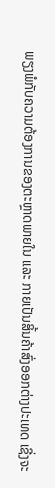ພຽງພໍກັບຄວາມຕ້ອງການຂອງຕະຫຼາດພາຍໃນ ແລະ ກາຍເປັນສິ້ນຄ້າສົ່ງອອກຕ່າງປະເທດ ເຊີ່ງຈະ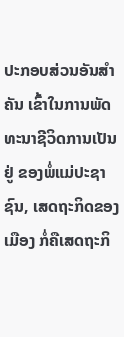ປະກອບສ່ວນອັນສຳຄັນ ເຂົ້າໃນການພັດທະນາຊີວິດການເປັນຢູ່ ຂອງພໍ່ແມ່ປະຊາຊົນ, ເສດຖະກິດຂອງເມືອງ ກໍ່ຄືເສດຖະກິ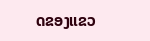ດຂອງແຂວ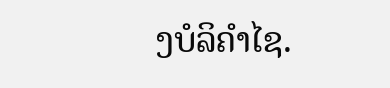ງບໍລິຄຳໄຊ.